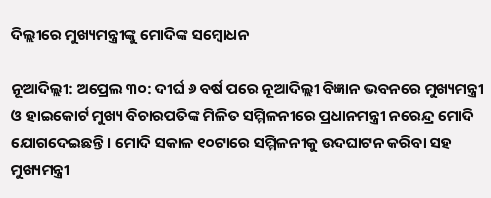ଦିଲ୍ଲୀରେ ମୁଖ୍ୟମନ୍ତ୍ରୀଙ୍କୁ ମୋଦିଙ୍କ ସମ୍ବୋଧନ

ନୂଆଦିଲ୍ଲୀ: ଅପ୍ରେଲ ୩୦: ଦୀର୍ଘ ୬ ବର୍ଷ ପରେ ନୂଆଦିଲ୍ଲୀ ବିଜ୍ଞାନ ଭବନରେ ମୁଖ୍ୟମନ୍ତ୍ରୀ ଓ ହାଇକୋର୍ଟ ମୁଖ୍ୟ ବିଚାରପତିଙ୍କ ମିଳିତ ସମ୍ମିଳନୀରେ ପ୍ରଧାନମନ୍ତ୍ରୀ ନରେନ୍ଦ୍ର ମୋଦି ଯୋଗଦେଇଛନ୍ତି । ମୋଦି ସକାଳ ୧୦ଟାରେ ସମ୍ମିଳନୀକୁ ଉଦଘାଟନ କରିବା ସହ ମୁଖ୍ୟମନ୍ତ୍ରୀ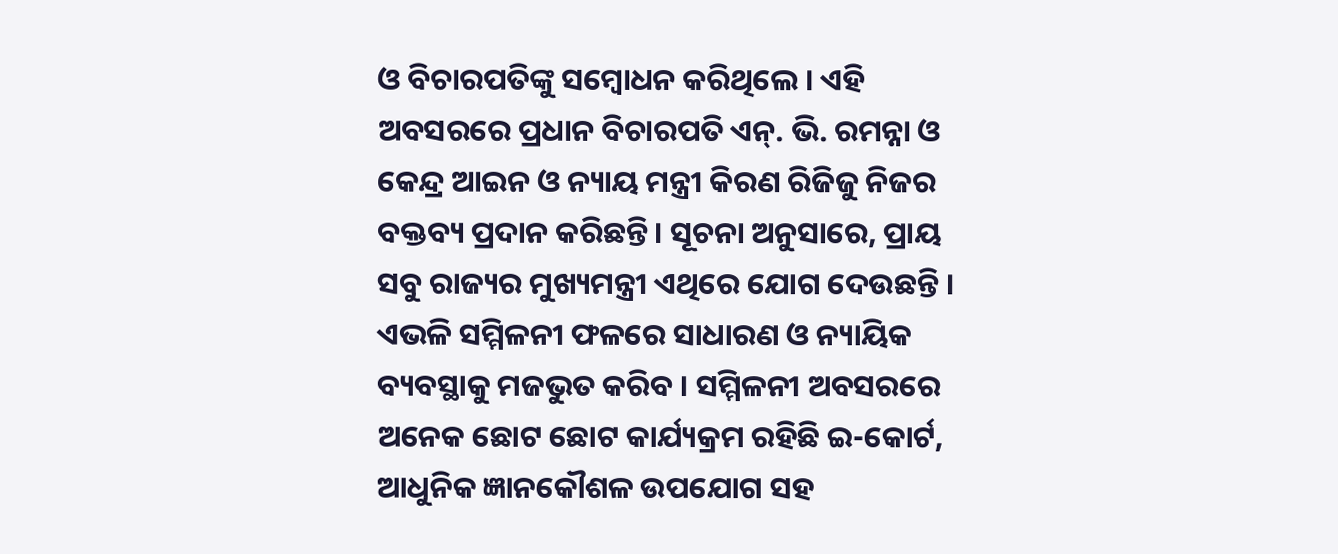ଓ ବିଚାରପତିଙ୍କୁ ସମ୍ବୋଧନ କରିଥିଲେ । ଏହି ଅବସରରେ ପ୍ରଧାନ ବିଚାରପତି ଏନ୍. ଭି. ରମନ୍ନା ଓ କେନ୍ଦ୍ର ଆଇନ ଓ ନ୍ୟାୟ ମନ୍ତ୍ରୀ କିରଣ ରିଜିଜୁ ନିଜର ବକ୍ତବ୍ୟ ପ୍ରଦାନ କରିଛନ୍ତି। ସୂଚନା ଅନୁସାରେ, ପ୍ରାୟ ସବୁ ରାଜ୍ୟର ମୁଖ୍ୟମନ୍ତ୍ରୀ ଏଥିରେ ଯୋଗ ଦେଉଛନ୍ତି । ଏଭଳି ସମ୍ମିଳନୀ ଫଳରେ ସାଧାରଣ ଓ ନ୍ୟାୟିକ ବ୍ୟବସ୍ଥାକୁ ମଜଭୁତ କରିବ । ସମ୍ମିଳନୀ ଅବସରରେ ଅନେକ ଛୋଟ ଛୋଟ କାର୍ଯ୍ୟକ୍ରମ ରହିଛି ଇ-କୋର୍ଟ, ଆଧୁନିକ ଜ୍ଞାନକୌଶଳ ଉପଯୋଗ ସହ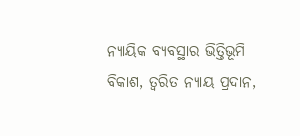ନ୍ୟାୟିକ ବ୍ୟବସ୍ଥାର ଭିତ୍ତିଭୂମି ବିକାଶ, ତ୍ୱରିତ ନ୍ୟାୟ ପ୍ରଦାନ,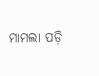ମାମଲା ପଡ଼ି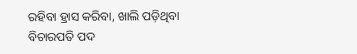ରହିବା ହ୍ରାସ କରିବା, ଖାଲି ପଡ଼ିଥିବା ବିଚାରପତି ପଦ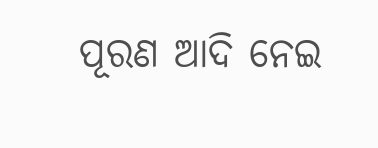ପୂରଣ ଆଦି ନେଇ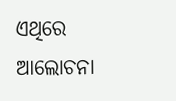ଏଥିରେ ଆଲୋଚନା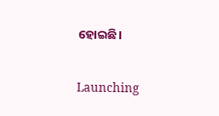ହୋଇଛି।

Launching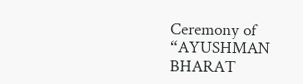Ceremony of “AYUSHMAN BHARAT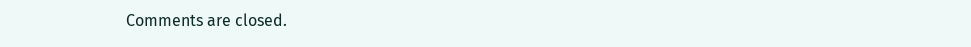Comments are closed.